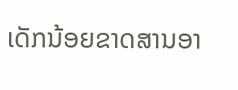ເດັກນ້ອຍຂາດສານອາ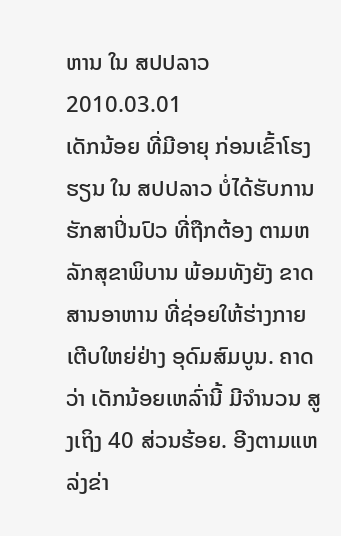ຫານ ໃນ ສປປລາວ
2010.03.01
ເດັກນ້ອຍ ທີ່ມີອາຍຸ ກ່ອນເຂົ້າໂຮງຮຽນ ໃນ ສປປລາວ ບໍ່ໄດ້ຮັບການ ຮັກສາປິ່ນປົວ ທີ່ຖືກຕ້ອງ ຕາມຫລັກສຸຂາພິບານ ພ້ອມທັງຍັງ ຂາດສານອາຫານ ທີ່ຊ່ອຍໃຫ້ຮ່າງກາຍ ເຕີບໃຫຍ່ຢ່າງ ອຸດົມສົມບູນ. ຄາດວ່າ ເດັກນ້ອຍເຫລົ່ານີ້ ມີຈຳນວນ ສູງເຖິງ 40 ສ່ວນຮ້ອຍ. ອີງຕາມແຫລ່ງຂ່າ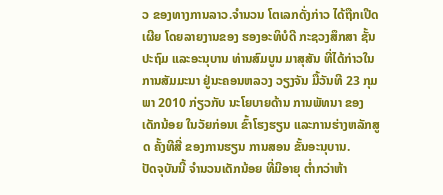ວ ຂອງທາງການລາວ.ຈຳນວນ ໂຕເລກດັ່ງກ່າວ ໄດ້ຖືກເປີດເຜີຍ ໂດຍລາຍງານຂອງ ຮອງອະທິບໍດີ ກະຊວງສຶກສາ ຊັ້ນປະຖົມ ແລະອະນຸບານ ທ່ານສົມບູນ ມາສຸສັນ ທີ່ໄດ້ກ່າວໃນ ການສັມມະນາ ຢູ່ນະຄອນຫລວງ ວຽງຈັນ ມື້ວັນທີ 23 ກຸມພາ 2010 ກ່ຽວກັບ ນະໂຍບາຍດ້ານ ການພັທນາ ຂອງເດັກນ້ອຍ ໃນວັຍກ່ອນເ ຂົ້າໂຮງຮຽນ ແລະການຮ່າງຫລັກສູດ ຄັ້ງທີສີ່ ຂອງການຮຽນ ການສອນ ຂັ້ນອະນຸບານ.
ປັດຈຸບັນນີ້ ຈຳນວນເດັກນ້ອຍ ທີ່ມີອາຍຸ ຕໍ່າກວ່າຫ້າ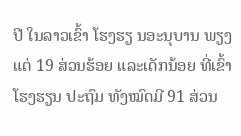ປີ ໃນລາວເຂົ້າ ໂຮງຮຽ ນອະນຸບານ ພຽງແຕ່ 19 ສ່ວນຮ້ອຍ ແລະເດັກນ້ອຍ ທີ່ເຂົ້າໂຮງຮຽນ ປະຖົມ ທັງໝົດມີ 91 ສ່ວນ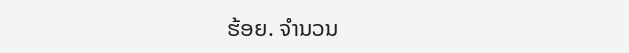ຮ້ອຍ. ຈຳນວນ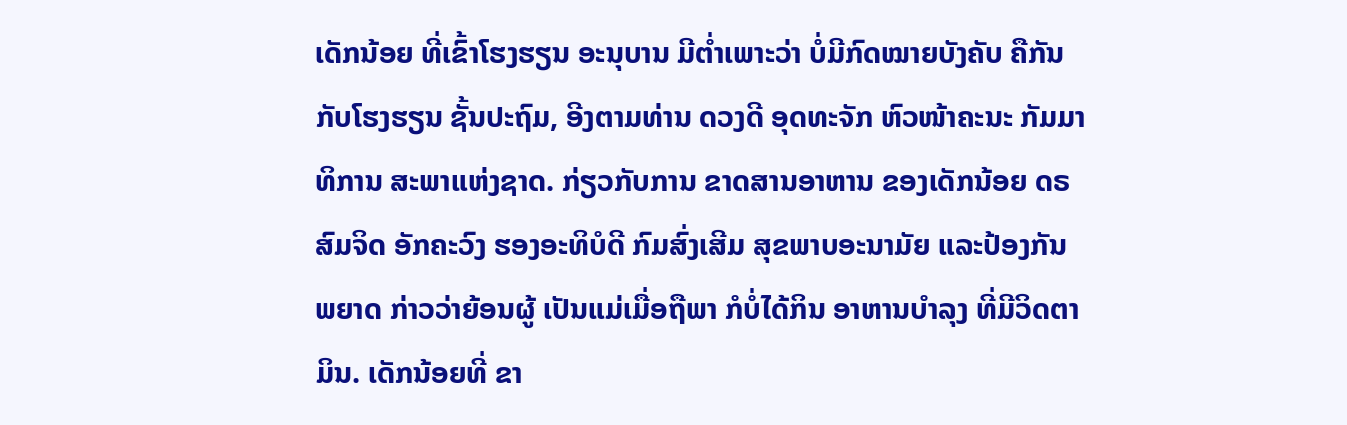ເດັກນ້ອຍ ທີ່ເຂົ້າໂຮງຮຽນ ອະນຸບານ ມີຕໍ່າເພາະວ່າ ບໍ່ມີກົດໝາຍບັງຄັບ ຄືກັນກັບໂຮງຮຽນ ຊັ້ນປະຖົມ, ອີງຕາມທ່ານ ດວງດີ ອຸດທະຈັກ ຫົວໜ້າຄະນະ ກັມມາທິການ ສະພາແຫ່ງຊາດ. ກ່ຽວກັບການ ຂາດສານອາຫານ ຂອງເດັກນ້ອຍ ດຣ ສົມຈິດ ອັກຄະວົງ ຮອງອະທິບໍດີ ກົມສົ່ງເສີມ ສຸຂພາບອະນາມັຍ ແລະປ້ອງກັນ ພຍາດ ກ່າວວ່າຍ້ອນຜູ້ ເປັນແມ່ເມື່ອຖືພາ ກໍບໍ່ໄດ້ກິນ ອາຫານບຳລຸງ ທີ່ມີວິດຕາມິນ. ເດັກນ້ອຍທີ່ ຂາ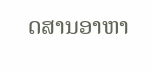ດສານອາຫາ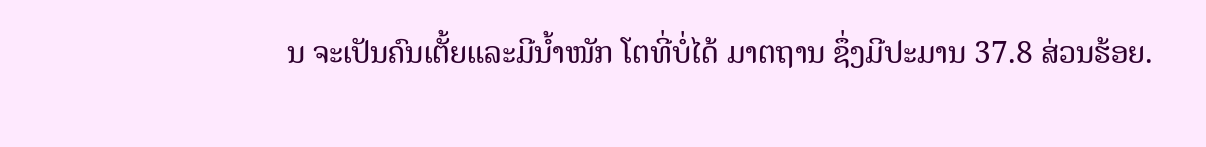ນ ຈະເປັນຄົນເຕັ້ຍແລະມີນ້ຳໜັກ ໂຕທີ່ບໍ່ໄດ້ ມາຕຖານ ຊຶ່ງມີປະມານ 37.8 ສ່ວນຮ້ອຍ.